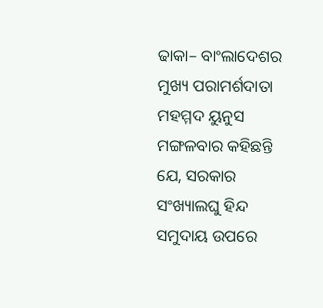ଢାକା– ବାଂଲାଦେଶର ମୁଖ୍ୟ ପରାମର୍ଶଦାତା ମହମ୍ମଦ ୟୁନୁସ ମଙ୍ଗଳବାର କହିଛନ୍ତି ଯେ, ସରକାର ସଂଖ୍ୟାଲଘୁ ହିନ୍ଦ ସମୁଦାୟ ଉପରେ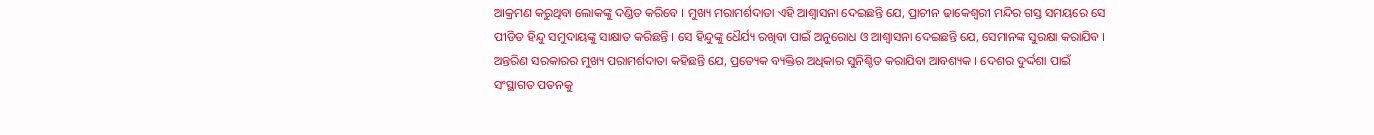ଆକ୍ରମଣ କରୁଥିବା ଲୋକଙ୍କୁ ଦଣ୍ଡିତ କରିବେ । ମୁଖ୍ୟ ମରାମର୍ଶଦାତା ଏହି ଆଶ୍ୱାସନା ଦେଇଛନ୍ତି ଯେ, ପ୍ରାଚୀନ ଢାକେଶ୍ୱରୀ ମନ୍ଦିର ଗସ୍ତ ସମୟରେ ସେ ପୀଡିତ ହିନ୍ଦୁ ସମୁଦାୟଙ୍କୁ ସାକ୍ଷାତ କରିଛନ୍ତି । ସେ ହିନ୍ଦୁଙ୍କୁ ଧୈର୍ଯ୍ୟ ରଖିବା ପାଇଁ ଅନୁରୋଧ ଓ ଆଶ୍ୱାସନା ଦେଇଛନ୍ତି ଯେ, ସେମାନଙ୍କ ସୁରକ୍ଷା କରାଯିବ । ଅନ୍ତରିଣ ସରକାରର ମୁଖ୍ୟ ପରାମର୍ଶଦାତା କହିଛନ୍ତି ଯେ, ପ୍ରତ୍ୟେକ ବ୍ୟକ୍ତିର ଅଧିକାର ସୁନିଶ୍ଚିତ କରାଯିବା ଆବଶ୍ୟକ । ଦେଶର ଦୁର୍ଦ୍ଦଶା ପାଇଁ ସଂସ୍ଥାଗତ ପତନକୁ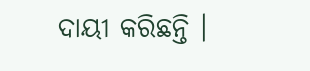ଦାୟୀ କରିଛନ୍ତି ।